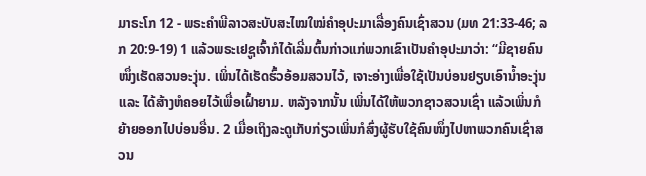ມາຣະໂກ 12 - ພຣະຄຳພີລາວສະບັບສະໄໝໃໝ່ຄຳອຸປະມາເລື່ອງຄົນເຊົ່າສວນ (ມທ 21:33-46; ລກ 20:9-19) 1 ແລ້ວພຣະເຢຊູເຈົ້າກໍໄດ້ເລີ່ມຕົ້ນກ່າວແກ່ພວກເຂົາເປັນຄຳອຸປະມາວ່າ: “ມີຊາຍຄົນໜຶ່ງເຮັດສວນອະງຸ່ນ. ເພິ່ນໄດ້ເຮັດຮົ້ວອ້ອມສວນໄວ້, ເຈາະອ່າງເພື່ອໃຊ້ເປັນບ່ອນຢຽບເອົານໍ້າອະງຸ່ນ ແລະ ໄດ້ສ້າງຫໍຄອຍໄວ້ເພື່ອເຝົ້າຍາມ. ຫລັງຈາກນັ້ນ ເພິ່ນໄດ້ໃຫ້ພວກຊາວສວນເຊົ່າ ແລ້ວເພິ່ນກໍຍ້າຍອອກໄປບ່ອນອື່ນ. 2 ເມື່ອເຖິງລະດູເກັບກ່ຽວເພິ່ນກໍສົ່ງຜູ້ຮັບໃຊ້ຄົນໜຶ່ງໄປຫາພວກຄົນເຊົ່າສວນ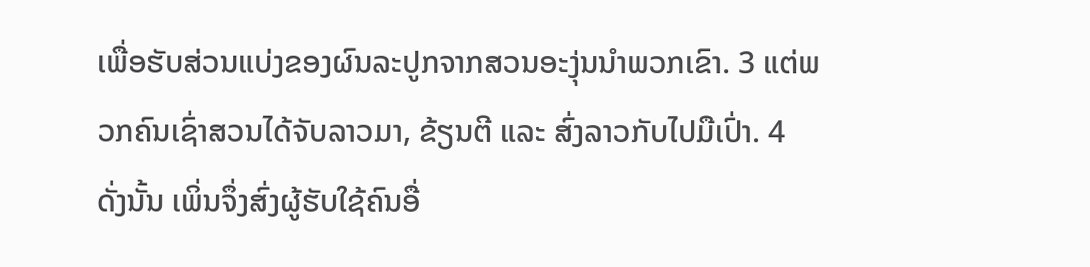ເພື່ອຮັບສ່ວນແບ່ງຂອງຜົນລະປູກຈາກສວນອະງຸ່ນນຳພວກເຂົາ. 3 ແຕ່ພວກຄົນເຊົ່າສວນໄດ້ຈັບລາວມາ, ຂ້ຽນຕີ ແລະ ສົ່ງລາວກັບໄປມືເປົ່າ. 4 ດັ່ງນັ້ນ ເພິ່ນຈຶ່ງສົ່ງຜູ້ຮັບໃຊ້ຄົນອື່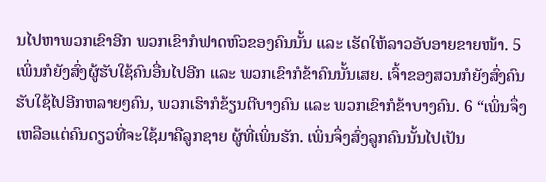ນໄປຫາພວກເຂົາອີກ ພວກເຂົາກໍຟາດຫົວຂອງຄົນນັ້ນ ແລະ ເຮັດໃຫ້ລາວອັບອາຍຂາຍໜ້າ. 5 ເພິ່ນກໍຍັງສົ່ງຜູ້ຮັບໃຊ້ຄົນອື່ນໄປອີກ ແລະ ພວກເຂົາກໍຂ້າຄົນນັ້ນເສຍ. ເຈົ້າຂອງສວນກໍຍັງສົ່ງຄົນຮັບໃຊ້ໄປອີກຫລາຍໆຄົນ, ພວກເຮົາກໍຂ້ຽນຕີບາງຄົນ ແລະ ພວກເຂົາກໍຂ້າບາງຄົນ. 6 “ເພິ່ນຈຶ່ງເຫລືອແຕ່ຄົນດຽວທີ່ຈະໃຊ້ມາຄືລູກຊາຍ ຜູ້ທີ່ເພິ່ນຮັກ. ເພິ່ນຈຶ່ງສົ່ງລູກຄົນນັ້ນໄປເປັນ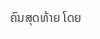ຄົນສຸດທ້າຍ ໂດຍ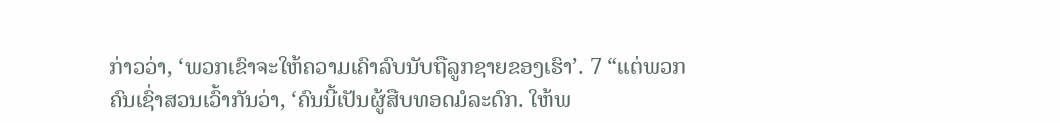ກ່າວວ່າ, ‘ພວກເຂົາຈະໃຫ້ຄວາມເຄົາລົບນັບຖືລູກຊາຍຂອງເຮົາ’. 7 “ແຕ່ພວກຄົນເຊົ່າສວນເວົ້າກັນວ່າ, ‘ຄົນນີ້ເປັນຜູ້ສືບທອດມໍລະດົກ. ໃຫ້ພ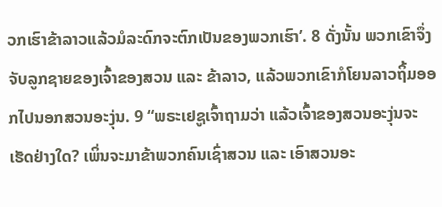ວກເຮົາຂ້າລາວແລ້ວມໍລະດົກຈະຕົກເປັນຂອງພວກເຮົາ’. 8 ດັ່ງນັ້ນ ພວກເຂົາຈຶ່ງຈັບລູກຊາຍຂອງເຈົ້າຂອງສວນ ແລະ ຂ້າລາວ, ແລ້ວພວກເຂົາກໍໂຍນລາວຖິ້ມອອກໄປນອກສວນອະງຸ່ນ. 9 “ພຣະເຢຊູເຈົ້າຖາມວ່າ ແລ້ວເຈົ້າຂອງສວນອະງຸ່ນຈະເຮັດຢ່າງໃດ? ເພິ່ນຈະມາຂ້າພວກຄົນເຊົ່າສວນ ແລະ ເອົາສວນອະ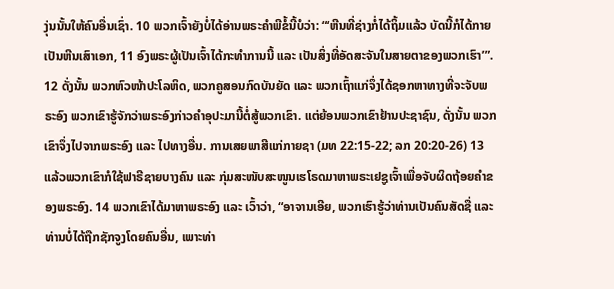ງຸ່ນນັ້ນໃຫ້ຄົນອື່ນເຊົ່າ. 10 ພວກເຈົ້າຍັງບໍ່ໄດ້ອ່ານພຣະຄຳພີຂໍ້ນີ້ບໍວ່າ: “‘ຫີນທີ່ຊ່າງກໍ່ໄດ້ຖິ້ມແລ້ວ ບັດນີ້ກໍໄດ້ກາຍເປັນຫີນເສົາເອກ, 11 ອົງພຣະຜູ້ເປັນເຈົ້າໄດ້ກະທຳການນີ້ ແລະ ເປັນສິ່ງທີ່ອັດສະຈັນໃນສາຍຕາຂອງພວກເຮົາ’”. 12 ດັ່ງນັ້ນ ພວກຫົວໜ້າປະໂລຫິດ, ພວກຄູສອນກົດບັນຍັດ ແລະ ພວກເຖົ້າແກ່ຈຶ່ງໄດ້ຊອກຫາທາງທີ່ຈະຈັບພຣະອົງ ພວກເຂົາຮູ້ຈັກວ່າພຣະອົງກ່າວຄຳອຸປະມານີ້ຕໍ່ສູ້ພວກເຂົາ. ແຕ່ຍ້ອນພວກເຂົາຢ້ານປະຊາຊົນ, ດັ່ງນັ້ນ ພວກເຂົາຈຶ່ງໄປຈາກພຣະອົງ ແລະ ໄປທາງອື່ນ. ການເສຍພາສີແກ່ກາຍຊາ (ມທ 22:15-22; ລກ 20:20-26) 13 ແລ້ວພວກເຂົາກໍໃຊ້ຟາຣີຊາຍບາງຄົນ ແລະ ກຸ່ມສະໜັບສະໜູນເຮໂຣດມາຫາພຣະເຢຊູເຈົ້າເພື່ອຈັບຜິດຖ້ອຍຄຳຂອງພຣະອົງ. 14 ພວກເຂົາໄດ້ມາຫາພຣະອົງ ແລະ ເວົ້າວ່າ, “ອາຈານເອີຍ, ພວກເຮົາຮູ້ວ່າທ່ານເປັນຄົນສັດຊື່ ແລະ ທ່ານບໍ່ໄດ້ຖືກຊັກຈູງໂດຍຄົນອື່ນ, ເພາະທ່າ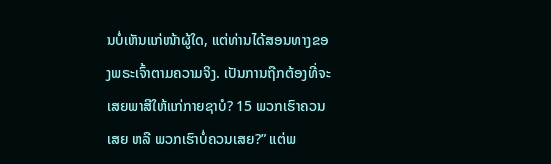ນບໍ່ເຫັນແກ່ໜ້າຜູ້ໃດ, ແຕ່ທ່ານໄດ້ສອນທາງຂອງພຣະເຈົ້າຕາມຄວາມຈິງ. ເປັນການຖືກຕ້ອງທີ່ຈະເສຍພາສີໃຫ້ແກ່ກາຍຊາບໍ? 15 ພວກເຮົາຄວນເສຍ ຫລື ພວກເຮົາບໍ່ຄວນເສຍ?” ແຕ່ພ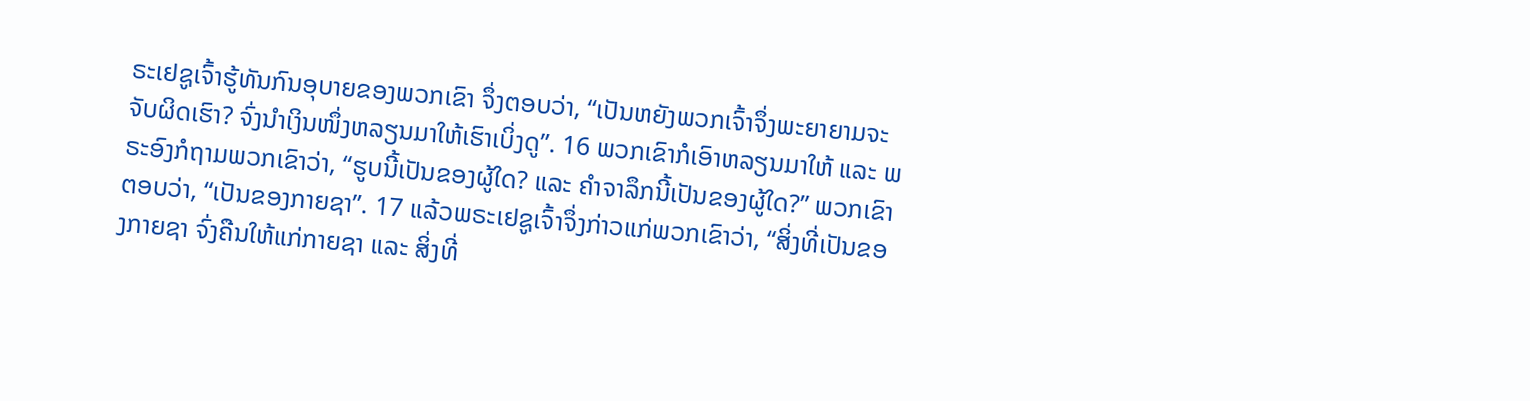ຣະເຢຊູເຈົ້າຮູ້ທັນກົນອຸບາຍຂອງພວກເຂົາ ຈຶ່ງຕອບວ່າ, “ເປັນຫຍັງພວກເຈົ້າຈຶ່ງພະຍາຍາມຈະຈັບຜິດເຮົາ? ຈົ່ງນຳເງິນໜຶ່ງຫລຽນມາໃຫ້ເຮົາເບິ່ງດູ”. 16 ພວກເຂົາກໍເອົາຫລຽນມາໃຫ້ ແລະ ພຣະອົງກໍຖາມພວກເຂົາວ່າ, “ຮູບນີ້ເປັນຂອງຜູ້ໃດ? ແລະ ຄຳຈາລຶກນີ້ເປັນຂອງຜູ້ໃດ?” ພວກເຂົາຕອບວ່າ, “ເປັນຂອງກາຍຊາ”. 17 ແລ້ວພຣະເຢຊູເຈົ້າຈຶ່ງກ່າວແກ່ພວກເຂົາວ່າ, “ສິ່ງທີ່ເປັນຂອງກາຍຊາ ຈົ່ງຄືນໃຫ້ແກ່ກາຍຊາ ແລະ ສິ່ງທີ່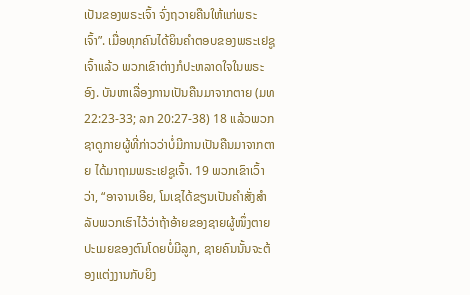ເປັນຂອງພຣະເຈົ້າ ຈົ່ງຖວາຍຄືນໃຫ້ແກ່ພຣະເຈົ້າ”. ເມື່ອທຸກຄົນໄດ້ຍິນຄຳຕອບຂອງພຣະເຢຊູເຈົ້າແລ້ວ ພວກເຂົາຕ່າງກໍປະຫລາດໃຈໃນພຣະອົງ. ບັນຫາເລື່ອງການເປັນຄືນມາຈາກຕາຍ (ມທ 22:23-33; ລກ 20:27-38) 18 ແລ້ວພວກຊາດູກາຍຜູ້ທີ່ກ່າວວ່າບໍ່ມີການເປັນຄືນມາຈາກຕາຍ ໄດ້ມາຖາມພຣະເຢຊູເຈົ້າ. 19 ພວກເຂົາເວົ້າວ່າ, “ອາຈານເອີຍ, ໂມເຊໄດ້ຂຽນເປັນຄຳສັ່ງສຳລັບພວກເຮົາໄວ້ວ່າຖ້າອ້າຍຂອງຊາຍຜູ້ໜຶ່ງຕາຍປະເມຍຂອງຕົນໂດຍບໍ່ມີລູກ, ຊາຍຄົນນັ້ນຈະຕ້ອງແຕ່ງງານກັບຍິງ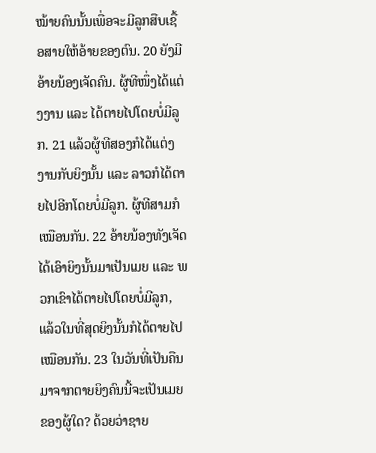ໝ້າຍຄົນນັ້ນເພື່ອຈະມີລູກສືບເຊື້ອສາຍໃຫ້ອ້າຍຂອງຕົນ. 20 ຍັງມີອ້າຍນ້ອງເຈັດຄົນ. ຜູ້ທີໜຶ່ງໄດ້ແຕ່ງງານ ແລະ ໄດ້ຕາຍໄປໂດຍບໍ່ມີລູກ. 21 ແລ້ວຜູ້ທີສອງກໍໄດ້ແຕ່ງງານກັບຍິງນັ້ນ ແລະ ລາວກໍໄດ້ຕາຍໄປອີກໂດຍບໍ່ມີລູກ. ຜູ້ທີສາມກໍເໝືອນກັນ. 22 ອ້າຍນ້ອງທັງເຈັດໄດ້ເອົາຍິງນັ້ນມາເປັນເມຍ ແລະ ພວກເຂົາໄດ້ຕາຍໄປໂດຍບໍ່ມີລູກ, ແລ້ວໃນທີ່ສຸດຍິງນັ້ນກໍໄດ້ຕາຍໄປເໝືອນກັນ. 23 ໃນວັນທີ່ເປັນຄືນມາຈາກຕາຍຍິງຄົນນີ້ຈະເປັນເມຍຂອງຜູ້ໃດ? ດ້ວຍວ່າຊາຍ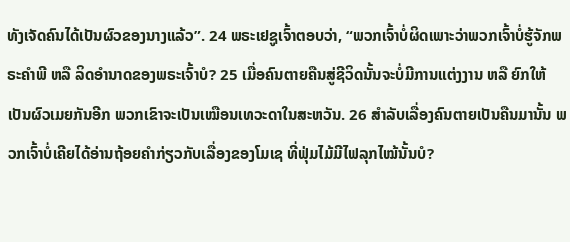ທັງເຈັດຄົນໄດ້ເປັນຜົວຂອງນາງແລ້ວ”. 24 ພຣະເຢຊູເຈົ້າຕອບວ່າ, “ພວກເຈົ້າບໍ່ຜິດເພາະວ່າພວກເຈົ້າບໍ່ຮູ້ຈັກພຣະຄຳພີ ຫລື ລິດອຳນາດຂອງພຣະເຈົ້າບໍ? 25 ເມື່ອຄົນຕາຍຄືນສູ່ຊີວິດນັ້ນຈະບໍ່ມີການແຕ່ງງານ ຫລື ຍົກໃຫ້ເປັນຜົວເມຍກັນອີກ ພວກເຂົາຈະເປັນເໝືອນເທວະດາໃນສະຫວັນ. 26 ສຳລັບເລື່ອງຄົນຕາຍເປັນຄືນມານັ້ນ ພວກເຈົ້າບໍ່ເຄີຍໄດ້ອ່ານຖ້ອຍຄຳກ່ຽວກັບເລື່ອງຂອງໂມເຊ ທີ່ຟຸ່ມໄມ້ມີໄຟລຸກໄໝ້ນັ້ນບໍ?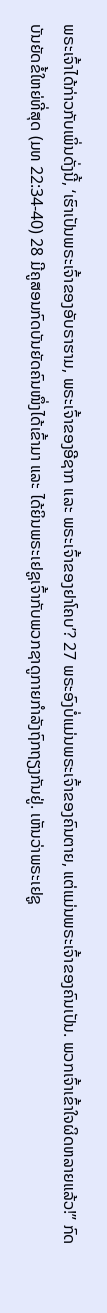ພຣະເຈົ້າໄດ້ກ່າວກັບເພິ່ນດັ່ງນີ້, ‘ເຮົາເປັນພຣະເຈົ້າຂອງອັບຣາຮາມ, ພຣະເຈົ້າຂອງອີຊາກ ແລະ ພຣະເຈົ້າຂອງຢາໂຄບ’? 27 ພຣະອົງບໍ່ແມ່ນພຣະເຈົ້າຂອງຄົນຕາຍ, ແຕ່ແມ່ນພຣະເຈົ້າຂອງຄົນເປັນ. ພວກເຈົ້າເຂົ້າໃຈຜິດຫລາຍແລ້ວ!” ກົດບັນຍັດຂໍ້ໃຫຍ່ທີ່ສຸດ (ມທ 22:34-40) 28 ມີຄູສອນກົດບັນຍັດຄົນໜຶ່ງໄດ້ເຂົ້າມາ ແລະ ໄດ້ຍິນພຣະເຢຊູເຈົ້າກັບພວກຊາດູກາຍກຳລັງຖົກຖຽງກັນຢູ່. ເຫັນວ່າພຣະເຢຊູ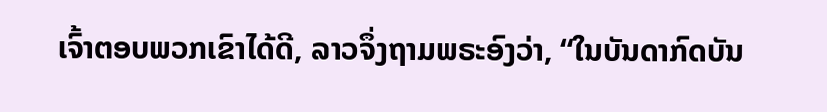ເຈົ້າຕອບພວກເຂົາໄດ້ດີ, ລາວຈຶ່ງຖາມພຣະອົງວ່າ, “ໃນບັນດາກົດບັນ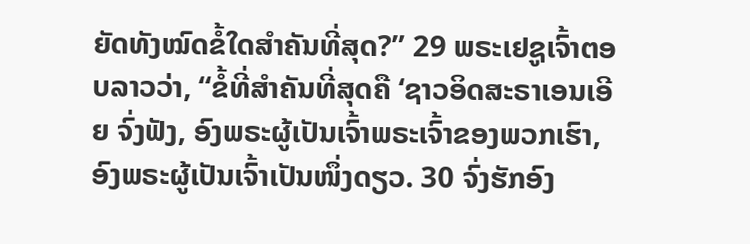ຍັດທັງໝົດຂໍ້ໃດສຳຄັນທີ່ສຸດ?” 29 ພຣະເຢຊູເຈົ້າຕອບລາວວ່າ, “ຂໍ້ທີ່ສຳຄັນທີ່ສຸດຄື ‘ຊາວອິດສະຣາເອນເອີຍ ຈົ່ງຟັງ, ອົງພຣະຜູ້ເປັນເຈົ້າພຣະເຈົ້າຂອງພວກເຮົາ, ອົງພຣະຜູ້ເປັນເຈົ້າເປັນໜຶ່ງດຽວ. 30 ຈົ່ງຮັກອົງ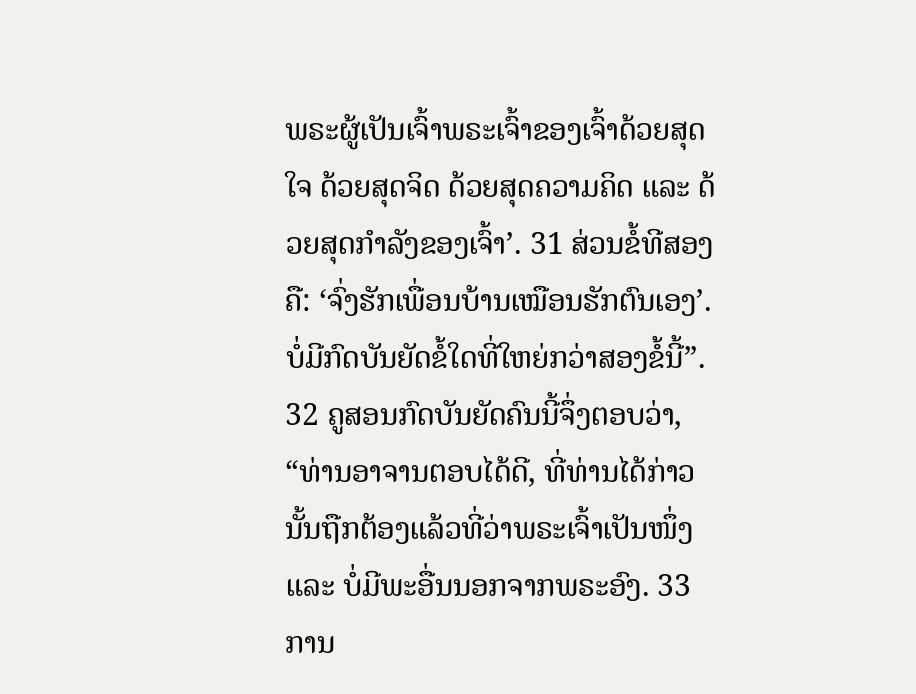ພຣະຜູ້ເປັນເຈົ້າພຣະເຈົ້າຂອງເຈົ້າດ້ວຍສຸດໃຈ ດ້ວຍສຸດຈິດ ດ້ວຍສຸດຄວາມຄິດ ແລະ ດ້ວຍສຸດກຳລັງຂອງເຈົ້າ’. 31 ສ່ວນຂໍ້ທີສອງຄື: ‘ຈົ່ງຮັກເພື່ອນບ້ານເໝືອນຮັກຕົນເອງ’. ບໍ່ມີກົດບັນຍັດຂໍ້ໃດທີ່ໃຫຍ່ກວ່າສອງຂໍ້ນີ້”. 32 ຄູສອນກົດບັນຍັດຄົນນີ້ຈຶ່ງຕອບວ່າ, “ທ່ານອາຈານຕອບໄດ້ດີ, ທີ່ທ່ານໄດ້ກ່າວນັ້ນຖືກຕ້ອງແລ້ວທີ່ວ່າພຣະເຈົ້າເປັນໜຶ່ງ ແລະ ບໍ່ມີພະອື່ນນອກຈາກພຣະອົງ. 33 ການ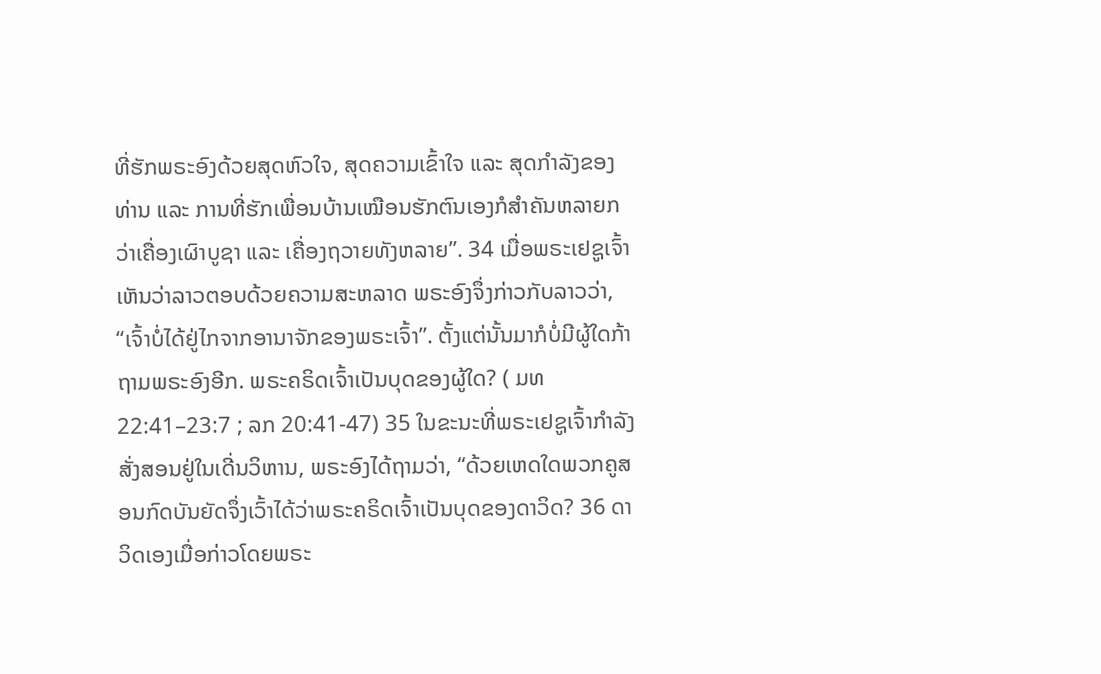ທີ່ຮັກພຣະອົງດ້ວຍສຸດຫົວໃຈ, ສຸດຄວາມເຂົ້າໃຈ ແລະ ສຸດກຳລັງຂອງທ່ານ ແລະ ການທີ່ຮັກເພື່ອນບ້ານເໝືອນຮັກຕົນເອງກໍສຳຄັນຫລາຍກວ່າເຄື່ອງເຜົາບູຊາ ແລະ ເຄື່ອງຖວາຍທັງຫລາຍ”. 34 ເມື່ອພຣະເຢຊູເຈົ້າເຫັນວ່າລາວຕອບດ້ວຍຄວາມສະຫລາດ ພຣະອົງຈຶ່ງກ່າວກັບລາວວ່າ, “ເຈົ້າບໍ່ໄດ້ຢູ່ໄກຈາກອານາຈັກຂອງພຣະເຈົ້າ”. ຕັ້ງແຕ່ນັ້ນມາກໍບໍ່ມີຜູ້ໃດກ້າຖາມພຣະອົງອີກ. ພຣະຄຣິດເຈົ້າເປັນບຸດຂອງຜູ້ໃດ? ( ມທ 22:41–23:7 ; ລກ 20:41-47) 35 ໃນຂະນະທີ່ພຣະເຢຊູເຈົ້າກຳລັງສັ່ງສອນຢູ່ໃນເດີ່ນວິຫານ, ພຣະອົງໄດ້ຖາມວ່າ, “ດ້ວຍເຫດໃດພວກຄູສອນກົດບັນຍັດຈຶ່ງເວົ້າໄດ້ວ່າພຣະຄຣິດເຈົ້າເປັນບຸດຂອງດາວິດ? 36 ດາວິດເອງເມື່ອກ່າວໂດຍພຣະ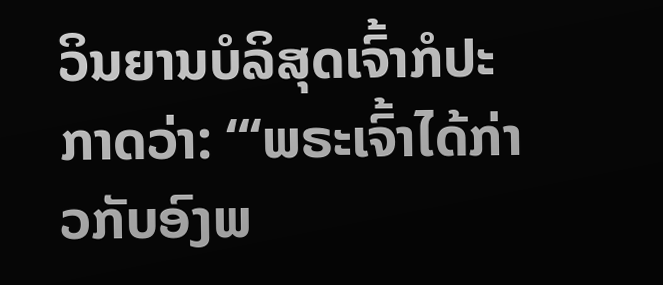ວິນຍານບໍລິສຸດເຈົ້າກໍປະກາດວ່າ: “‘ພຣະເຈົ້າໄດ້ກ່າວກັບອົງພ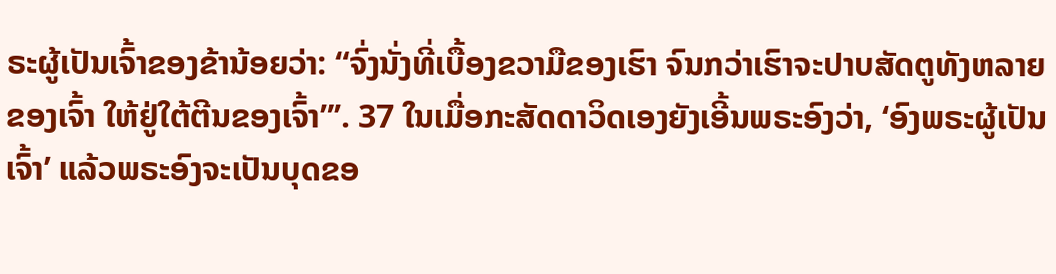ຣະຜູ້ເປັນເຈົ້າຂອງຂ້ານ້ອຍວ່າ: “ຈົ່ງນັ່ງທີ່ເບື້ອງຂວາມືຂອງເຮົາ ຈົນກວ່າເຮົາຈະປາບສັດຕູທັງຫລາຍຂອງເຈົ້າ ໃຫ້ຢູ່ໃຕ້ຕີນຂອງເຈົ້າ”’. 37 ໃນເມື່ອກະສັດດາວິດເອງຍັງເອີ້ນພຣະອົງວ່າ, ‘ອົງພຣະຜູ້ເປັນເຈົ້າ’ ແລ້ວພຣະອົງຈະເປັນບຸດຂອ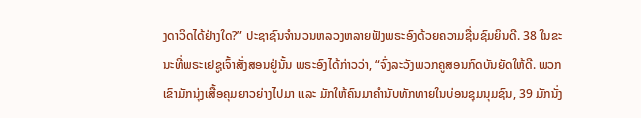ງດາວິດໄດ້ຢ່າງໃດ?” ປະຊາຊົນຈໍານວນຫລວງຫລາຍຟັງພຣະອົງດ້ວຍຄວາມຊື່ນຊົມຍິນດີ. 38 ໃນຂະນະທີ່ພຣະເຢຊູເຈົ້າສັ່ງສອນຢູ່ນັ້ນ ພຣະອົງໄດ້ກ່າວວ່າ, “ຈົ່ງລະວັງພວກຄູສອນກົດບັນຍັດໃຫ້ດີ. ພວກເຂົາມັກນຸ່ງເສື້ອຄຸມຍາວຍ່າງໄປມາ ແລະ ມັກໃຫ້ຄົນມາຄຳນັບທັກທາຍໃນບ່ອນຊຸມນຸມຊົນ, 39 ມັກນັ່ງ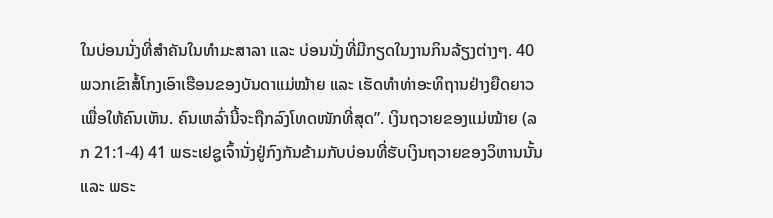ໃນບ່ອນນັ່ງທີ່ສຳຄັນໃນທຳມະສາລາ ແລະ ບ່ອນນັ່ງທີ່ມີກຽດໃນງານກິນລ້ຽງຕ່າງໆ. 40 ພວກເຂົາສໍ້ໂກງເອົາເຮືອນຂອງບັນດາແມ່ໝ້າຍ ແລະ ເຮັດທຳທ່າອະທິຖານຢ່າງຍືດຍາວເພື່ອໃຫ້ຄົນເຫັນ. ຄົນເຫລົ່ານີ້ຈະຖືກລົງໂທດໜັກທີ່ສຸດ”. ເງິນຖວາຍຂອງແມ່ໝ້າຍ (ລກ 21:1-4) 41 ພຣະເຢຊູເຈົ້ານັ່ງຢູ່ກົງກັນຂ້າມກັບບ່ອນທີ່ຮັບເງິນຖວາຍຂອງວິຫານນັ້ນ ແລະ ພຣະ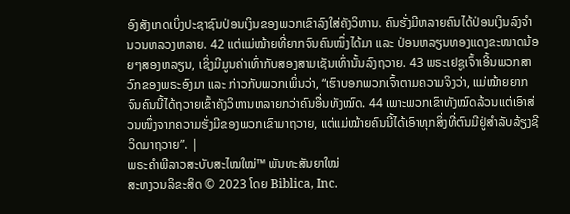ອົງສັງເກດເບິ່ງປະຊາຊົນປ່ອນເງິນຂອງພວກເຂົາລົງໃສ່ຄັງວິຫານ. ຄົນຮັ່ງມີຫລາຍຄົນໄດ້ປ່ອນເງິນລົງຈໍານວນຫລວງຫລາຍ. 42 ແຕ່ແມ່ໝ້າຍທີ່ຍາກຈົນຄົນໜຶ່ງໄດ້ມາ ແລະ ປ່ອນຫລຽນທອງແດງຂະໜາດນ້ອຍໆສອງຫລຽນ, ເຊິ່ງມີມູນຄ່າເທົ່າກັບສອງສາມເຊັນເທົ່ານັ້ນລົງຖວາຍ. 43 ພຣະເຢຊູເຈົ້າເອີ້ນພວກສາວົກຂອງພຣະອົງມາ ແລະ ກ່າວກັບພວກເພິ່ນວ່າ, “ເຮົາບອກພວກເຈົ້າຕາມຄວາມຈິງວ່າ, ແມ່ໝ້າຍຍາກຈົນຄົນນີ້ໄດ້ຖວາຍເຂົ້າຄັງວິຫານຫລາຍກວ່າຄົນອື່ນທັງໝົດ. 44 ເພາະພວກເຂົາທັງໝົດລ້ວນແຕ່ເອົາສ່ວນໜຶ່ງຈາກຄວາມຮັ່ງມີຂອງພວກເຂົາມາຖວາຍ, ແຕ່ແມ່ໝ້າຍຄົນນີ້ໄດ້ເອົາທຸກສິ່ງທີ່ຕົນມີຢູ່ສຳລັບລ້ຽງຊີວິດມາຖວາຍ”. |
ພຣະຄຳພີລາວສະບັບສະໄໝໃໝ່™ ພັນທະສັນຍາໃໝ່
ສະຫງວນລິຂະສິດ © 2023 ໂດຍ Biblica, Inc.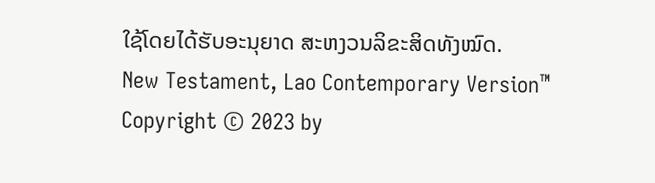ໃຊ້ໂດຍໄດ້ຮັບອະນຸຍາດ ສະຫງວນລິຂະສິດທັງໝົດ.
New Testament, Lao Contemporary Version™
Copyright © 2023 by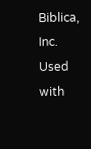Biblica, Inc.
Used with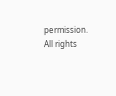permission. All rights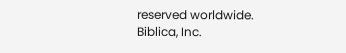reserved worldwide.
Biblica, Inc.